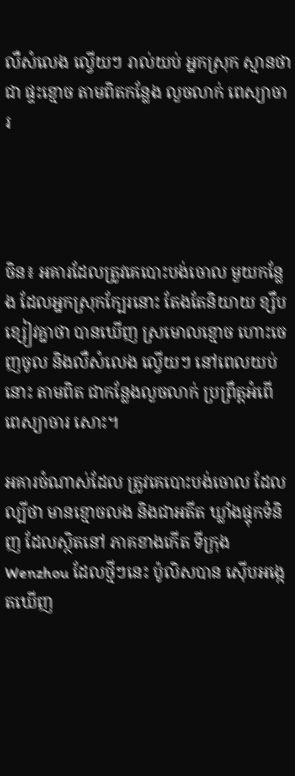លឺសំលេង ល្វើយៗ រាល់យប់ អ្នកស្រុក ស្មានថាជា ផ្ទះខ្មោច តាមពិតកន្លែង លួចលាក់ ពេស្យាចារ




ចិន៖ អគារដែលត្រូវគេបោះបង់ចោល មួយកន្លែង ដែលអ្នកស្រុកក្បែរនោះ តែងតែនិយាយ ខ្សឹបខ្សៀវគ្នាថា បានឃើញ ស្រមោលខ្មោច ហោះចេញចូល និងលឺសំលេង ល្វើយៗ នៅពេលយប់នោះ តាមពិត ជាកន្លែងលួចលាក់ ប្រព្រឹត្តអំពើ ពេស្យាចារ សោះ។

អគារចំណាស់ដែល ត្រូវគេបោះបង់ចោល ដែលល្បីថា មានខ្មោចលង និងជាអតីត ឃ្លាំងផ្ទុកទំនិញ ដែលស្ថិតនៅ ភាគខាងកើត ទីក្រុង Wenzhou ដែលថ្មីៗនេះ ប៉ូលិសបាន ស៊ើបអង្កេតឃើញ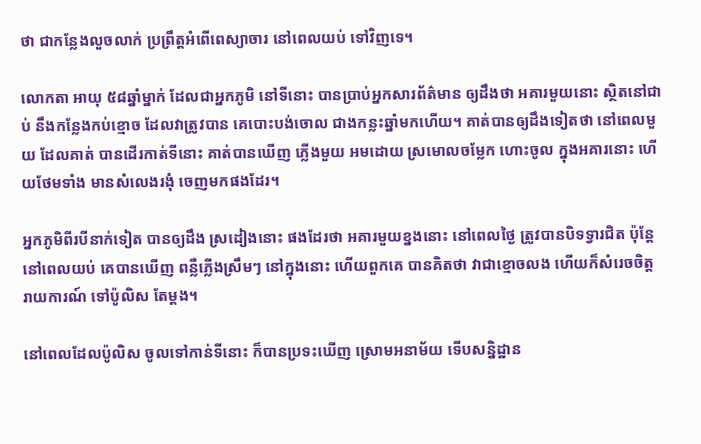ថា ជាកន្លែងលួចលាក់ ប្រព្រឹត្តអំពើពេស្យាចារ នៅពេលយប់ ទៅវិញទេ។

លោកតា អាយុ ៥៨ឆ្នាំម្នាក់ ដែលជាអ្នកភូមិ នៅទីនោះ បានប្រាប់អ្នកសារព័ត៌មាន ឲ្យដឹងថា អគារមួយនោះ ស្ថិតនៅជាប់ នឹងកន្លែងកប់ខ្មោច ដែលវាត្រូវបាន គេបោះបង់ចោល ជាងកន្លះឆ្នាំមកហើយ។ គាត់បានឲ្យដឹងទៀតថា នៅពេលមួយ ដែលគាត់ បានដើរកាត់ទីនោះ គាត់បានឃើញ ភ្លើងមួយ អមដោយ ស្រមោលចម្លែក ហោះចូល ក្នុងអគារនោះ ហើយថែមទាំង មានសំលេងរងុំ ចេញមកផងដែរ។

អ្នកភូមិពីរបីនាក់ទៀត បានឲ្យដឹង ស្រដៀងនោះ ផងដែរថា អគារមួយខ្នងនោះ នៅពេលថ្ងៃ ត្រូវបានបិទទ្វារជិត ប៉ុន្តែនៅពេលយប់ គេបានឃើញ ពន្លឺភ្លើងស្រឹមៗ នៅក្នុងនោះ ហើយពួកគេ បានគិតថា វាជាខ្មោចលង ហើយក៏សំរេចចិត្ត រាយការណ៍ ទៅប៉ូលិស តែម្តង។

នៅពេលដែលប៉ូលិស ចូលទៅកាន់ទីនោះ ក៏បានប្រទះឃើញ ស្រោមអនាម័យ ទើបសន្និដ្ឋាន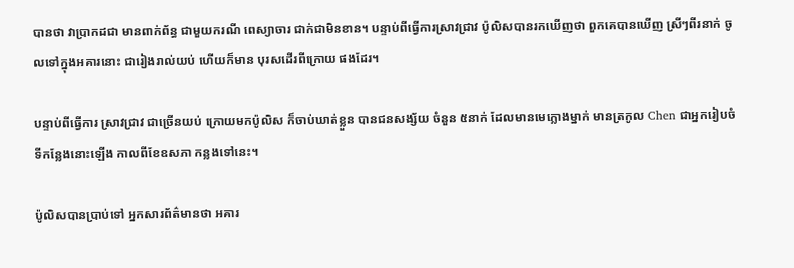បានថា វាប្រាកដជា មានពាក់ព័ន្ធ ជាមួយករណី ពេស្យាចារ ជាក់ជាមិនខាន។ បន្ទាប់ពីធ្វើការស្រាវជ្រាវ ប៉ូលិសបានរកឃើញថា ពួកគេបានឃើញ ស្រីៗពីរនាក់ ចូលទៅក្នុងអគារនោះ ជារៀងរាល់យប់ ហើយក៏មាន បុរសដើរពីក្រោយ ផងដែរ។

បន្ទាប់ពីធ្វើការ ស្រាវជ្រាវ ជាច្រើនយប់ ក្រោយមកប៉ូលិស ក៏ចាប់ឃាត់ខ្លួន បានជនសង្ស័យ ចំនួន ៥នាក់ ដែលមានមេក្លោងម្នាក់ មានត្រកូល Chen ជាអ្នករៀបចំ ទីកន្លែងនោះឡើង កាលពីខែឧសភា កន្លងទៅនេះ។

ប៉ូលិសបានប្រាប់ទៅ អ្នកសារព័ត៌មានថា អគារ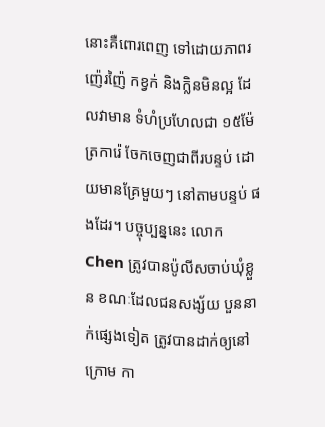នោះគឺពោរពេញ ទៅដោយភាពរញ៉េរញ៉ៃ កខ្វក់ និងក្លិនមិនល្អ ដែលវាមាន ទំហំប្រហែលជា ១៥ម៉ែត្រការ៉េ ចែកចេញជាពីរបន្ទប់ ដោយមានគ្រែមួយៗ នៅតាមបន្ទប់ ផងដែរ។ បច្ចុប្បន្ននេះ លោក Chen ត្រូវបានប៉ូលីសចាប់ឃុំខ្លួន ខណៈដែលជនសង្ស័យ បួននាក់ផ្សេងទៀត ត្រូវបានដាក់ឲ្យនៅក្រោម កា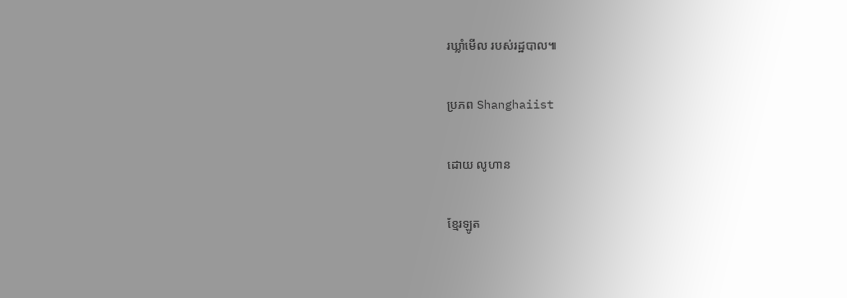រឃ្លាំមើល របស់រដ្ឋបាល៕

ប្រភព Shanghaiist

ដោយ លូហាន

ខ្មែរឡូត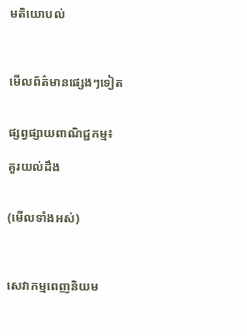មតិយោបល់



មើលព័ត៌មានផ្សេងៗទៀត


ផ្សព្វផ្សាយពាណិជ្ជកម្ម៖

គួរយល់ដឹង


(មើលទាំងអស់)



សេវាកម្មពេញនិយម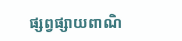ផ្សព្វផ្សាយពាណិ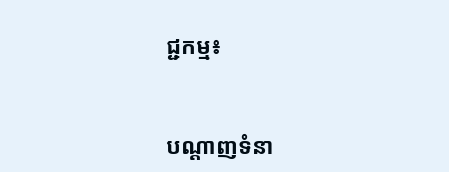ជ្ជកម្ម៖


បណ្តាញទំនា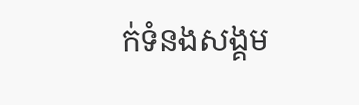ក់ទំនងសង្គម